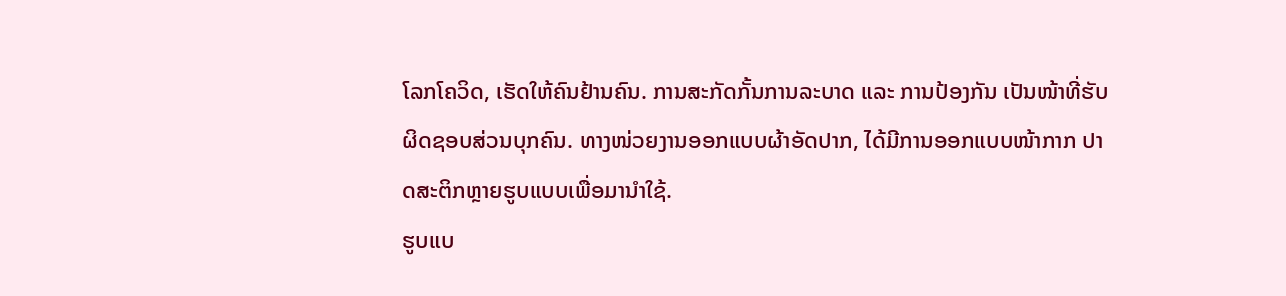ໂລກໂຄວິດ, ເຮັດໃຫ້ຄົນຢ້ານຄົນ. ການສະກັດກັ້ນການລະບາດ ແລະ ການປ້ອງກັນ ເປັນໜ້າທີ່ຮັບຜິດຊອບສ່ວນບຸກຄົນ. ທາງໜ່ວຍງານອອກແບບຜ້າອັດປາກ, ໄດ້ມີການອອກແບບໜ້າກາກ ປາດສະຕິກຫຼາຍຮູບແບບເພື່ອມານຳໃຊ້.
ຮູບແບ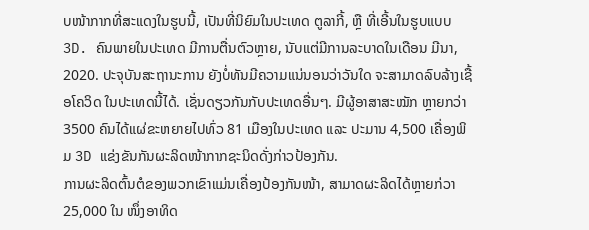ບໜ້າກາກທີ່ສະແດງໃນຮູບນີ້, ເປັນທີ່ນິຍົມໃນປະເທດ ຕູລາກີ້, ຫຼື ທີ່ເອີ້ນໃນຮູບແບບ 3D. ຄົນພາຍໃນປະເທດ ມີການຕື່ນຕົວຫຼາຍ, ນັບແຕ່ມີການລະບາດໃນເດືອນ ມີນາ, 2020. ປະຈຸບັນສະຖານະການ ຍັງບໍ່ທັນມີຄວາມແນ່ນອນວ່າວັນໃດ ຈະສາມາດລົບລ້າງເຊື້ອໂຄວິດ ໃນປະເທດນີ້ໄດ້. ເຊັ່ນດຽວກັນກັບປະເທດອື່ນໆ. ມີຜູ້ອາສາສະໝັກ ຫຼາຍກວ່າ 3500 ຄົນໄດ້ແຜ່ຂະຫຍາຍໄປທົ່ວ 81 ເມືອງໃນປະເທດ ແລະ ປະມານ 4,500 ເຄື່ອງພິມ 3D ແຂ່ງຂັນກັນຜະລິດໜ້າກາກຊະນິດດັ່ງກ່າວປ້ອງກັນ.
ການຜະລິດຕົ້ນຕໍຂອງພວກເຂົາແມ່ນເຄື່ອງປ້ອງກັນໜ້າ, ສາມາດຜະລິດໄດ້ຫຼາຍກ່ວາ 25,000 ໃນ ໜຶ່ງອາທິດ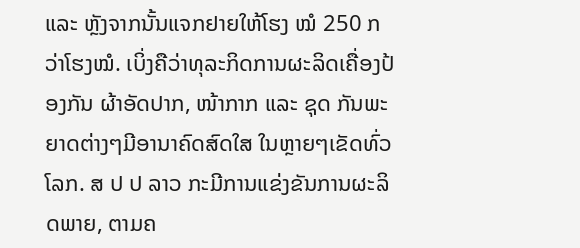ແລະ ຫຼັງຈາກນັ້ນແຈກຢາຍໃຫ້ໂຮງ ໝໍ 250 ກວ່າໂຮງໝໍ. ເບິ່ງຄືວ່າທຸລະກິດການຜະລິດເຄື່ອງປ້ອງກັນ ຜ້າອັດປາກ, ໜ້າກາກ ແລະ ຊຸດ ກັນພະຍາດຕ່າງໆມີອານາຄົດສົດໃສ ໃນຫຼາຍໆເຂັດທົ່ວໂລກ. ສ ປ ປ ລາວ ກະມີການແຂ່ງຂັນການຜະລິດພາຍ, ຕາມຄ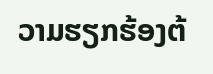ວາມຮຽກຮ້ອງຕ້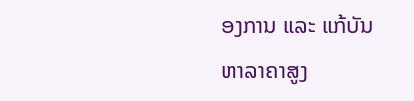ອງການ ແລະ ແກ້ບັນຫາລາຄາສູງ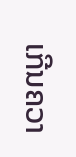ເກີນຄວາ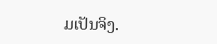ມເປັນຈິງ.